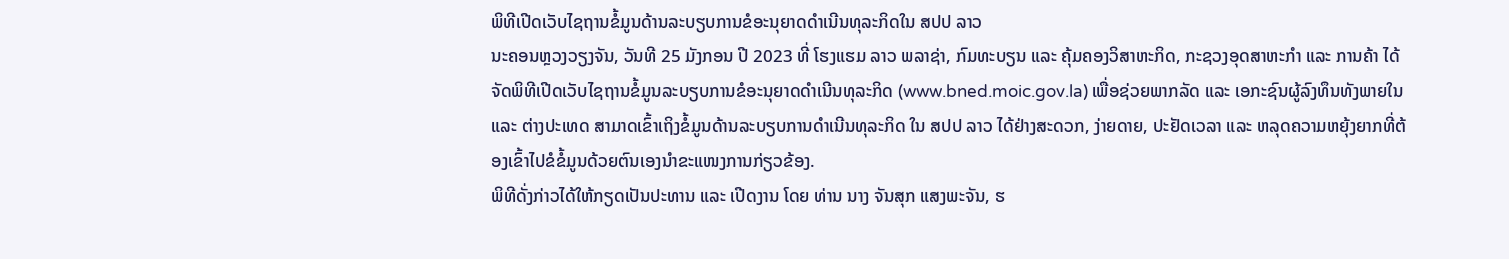ພິທີເປີດເວັບໄຊຖານຂໍ້ມູນດ້ານລະບຽບການຂໍອະນຸຍາດດຳເນີນທຸລະກິດໃນ ສປປ ລາວ
ນະຄອນຫຼວງວຽງຈັນ, ວັນທີ 25 ມັງກອນ ປີ 2023 ທີ່ ໂຮງແຮມ ລາວ ພລາຊ່າ, ກົມທະບຽນ ແລະ ຄຸ້ມຄອງວິສາຫະກິດ, ກະຊວງອຸດສາຫະກໍາ ແລະ ການຄ້າ ໄດ້ຈັດພິທີເປີດເວັບໄຊຖານຂໍ້ມູນລະບຽບການຂໍອະນຸຍາດດໍາເນີນທຸລະກິດ (www.bned.moic.gov.la) ເພື່ອຊ່ວຍພາກລັດ ແລະ ເອກະຊົນຜູ້ລົງທຶນທັງພາຍໃນ ແລະ ຕ່າງປະເທດ ສາມາດເຂົ້າເຖິງຂໍ້ມູນດ້ານລະບຽບການດຳເນີນທຸລະກິດ ໃນ ສປປ ລາວ ໄດ້ຢ່າງສະດວກ, ງ່າຍດາຍ, ປະຢັດເວລາ ແລະ ຫລຸດຄວາມຫຍຸ້ງຍາກທີ່ຕ້ອງເຂົ້າໄປຂໍຂໍ້ມູນດ້ວຍຕົນເອງນຳຂະແໜງການກ່ຽວຂ້ອງ.
ພິທີດັ່ງກ່າວໄດ້ໃຫ້ກຽດເປັນປະທານ ແລະ ເປີດງານ ໂດຍ ທ່ານ ນາງ ຈັນສຸກ ແສງພະຈັນ, ຮ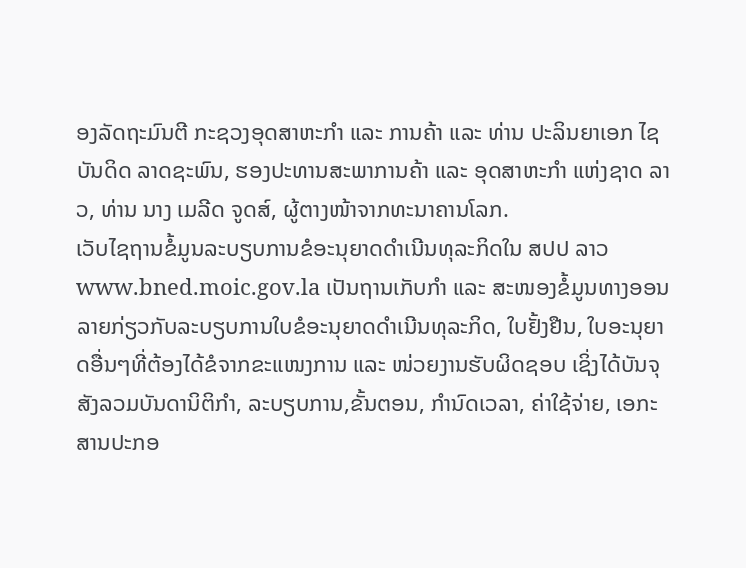ອງລັດຖະມົນຕີ ກະຊວງອຸດສາຫະກຳ ແລະ ການຄ້າ ແລະ ທ່ານ ປະລິນຍາເອກ ໄຊບັນດິດ ລາດຊະພົນ, ຮອງປະທານສະພາການຄ້າ ແລະ ອຸດສາຫະກຳ ແຫ່ງຊາດ ລາວ, ທ່ານ ນາງ ເມລີດ ຈູດສ໌, ຜູ້ຕາງໜ້າຈາກທະນາຄານໂລກ.
ເວັບໄຊຖານຂໍ້ມູນລະບຽບການຂໍອະນຸຍາດດຳເນີນທຸລະກິດໃນ ສປປ ລາວ www.bned.moic.gov.la ເປັນຖານເກັບກຳ ແລະ ສະໜອງຂໍ້ມູນທາງອອນລາຍກ່ຽວກັບລະບຽບການໃບຂໍອະນຸຍາດດຳເນີນທຸລະກິດ, ໃບຢັ້ງຢືນ, ໃບອະນຸຍາດອື່ນໆທີ່ຕ້ອງໄດ້ຂໍຈາກຂະແໜງການ ແລະ ໜ່ວຍງານຮັບຜິດຊອບ ເຊິ່ງໄດ້ບັນຈຸສັງລວມບັນດານິຕິກຳ, ລະບຽບການ,ຂັ້ນຕອນ, ກຳນົດເວລາ, ຄ່າໃຊ້ຈ່າຍ, ເອກະສານປະກອ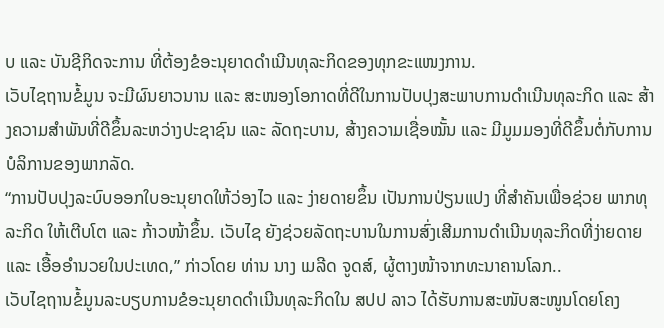ບ ແລະ ບັນຊີກິດຈະການ ທີ່ຕ້ອງຂໍອະນຸຍາດດຳເນີນທຸລະກິດຂອງທຸກຂະແໜງການ.
ເວັບໄຊຖານຂໍ້ມູນ ຈະມີຜົນຍາວນານ ແລະ ສະໜອງໂອກາດທີ່ດີໃນການປັບປຸງສະພາບການດຳເນີນທຸລະກິດ ແລະ ສ້າງຄວາມສຳພັນທີ່ດີຂຶ້ນລະຫວ່າງປະຊາຊົນ ແລະ ລັດຖະບານ, ສ້າງຄວາມເຊື່ອໝັ້ນ ແລະ ມີມູມມອງທີ່ດີຂຶ້ນຕໍ່ກັບການບໍລິການຂອງພາກລັດ.
“ການປັບປຸງລະບົບອອກໃບອະນຸຍາດໃຫ້ວ່ອງໄວ ແລະ ງ່າຍດາຍຂຶ້ນ ເປັນການປ່ຽນແປງ ທີ່ສຳຄັນເພື່ອຊ່ວຍ ພາກທຸລະກິດ ໃຫ້ເຕີບໂຕ ແລະ ກ້າວໜ້າຂຶ້ນ. ເວັບໄຊ ຍັງຊ່ວຍລັດຖະບານໃນການສົ່ງເສີມການດຳເນີນທຸລະກິດທີ່ງ່າຍດາຍ ແລະ ເອື້ອອຳນວຍໃນປະເທດ,” ກ່າວໂດຍ ທ່ານ ນາງ ເມລີດ ຈູດສ໌, ຜູ້ຕາງໜ້າຈາກທະນາຄານໂລກ..
ເວັບໄຊຖານຂໍ້ມູນລະບຽບການຂໍອະນຸຍາດດຳເນີນທຸລະກິດໃນ ສປປ ລາວ ໄດ້ຮັບການສະໜັບສະໜູນໂດຍໂຄງ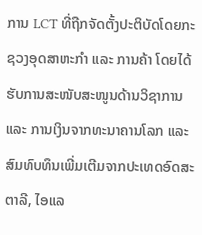ການ LCT ທີ່ຖືກຈັດຕັ້ງປະຕິບັດໂດຍກະຊວງອຸດສາຫະກໍາ ແລະ ການຄ້າ ໂດຍໄດ້ຮັບການສະໜັບສະໜູນດ້ານວິຊາການ ແລະ ການເງິນຈາກທະນາຄານໂລກ ແລະ ສົມທົບທຶນເພີ່ມເຕີມຈາກປະເທດອົດສະຕາລີ, ໄອແລ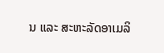ນ ແລະ ສະຫະລັດອາເມລິ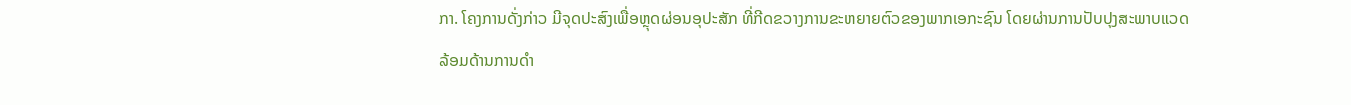ກາ. ໂຄງການດັ່ງກ່າວ ມີຈຸດປະສົງເພື່ອຫຼຸດຜ່ອນອຸປະສັກ ທີ່ກີດຂວາງການຂະຫຍາຍຕົວຂອງພາກເອກະຊົນ ໂດຍຜ່ານການປັບປຸງສະພາບແວດລ້ອມດ້ານການດໍາ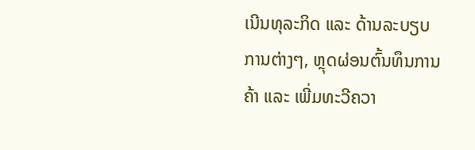ເນີນທຸລະກິດ ແລະ ດ້ານລະບຽບການຕ່າງໆ, ຫຼຸດຜ່ອນຕົ້ນທຶນການຄ້າ ແລະ ເພີ່ມທະວີຄວາ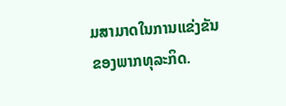ມສາມາດໃນການແຂ່ງຂັນຂອງພາກທຸລະກິດ.